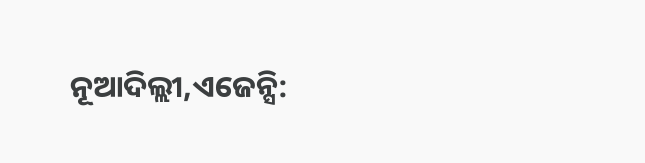ନୂଆଦିଲ୍ଲୀ,ଏଜେନ୍ସି: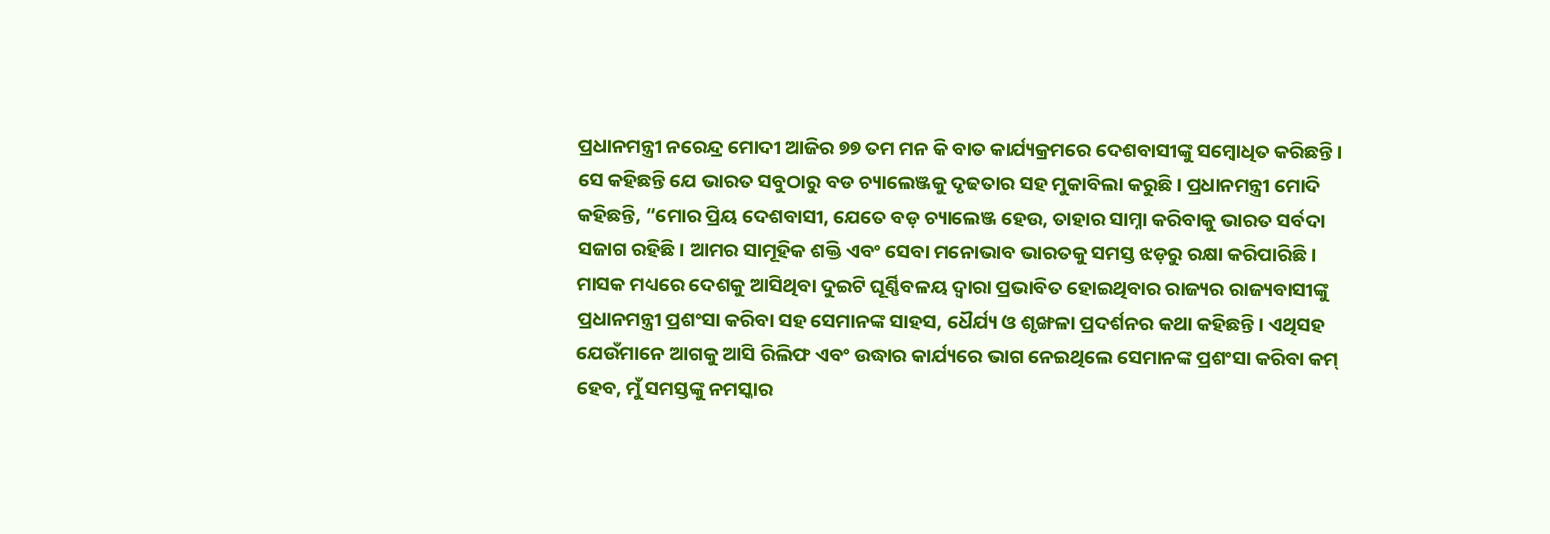ପ୍ରଧାନମନ୍ତ୍ରୀ ନରେନ୍ଦ୍ର ମୋଦୀ ଆଜିର ୭୭ ତମ ମନ କି ବାତ କାର୍ଯ୍ୟକ୍ରମରେ ଦେଶବାସୀଙ୍କୁ ସମ୍ବୋଧିତ କରିଛନ୍ତି। ସେ କହିଛନ୍ତି ଯେ ଭାରତ ସବୁଠାରୁ ବଡ ଚ୍ୟାଲେଞ୍ଜକୁ ଦୃଢତାର ସହ ମୁକାବିଲା କରୁଛି। ପ୍ରଧାନମନ୍ତ୍ରୀ ମୋଦି କହିଛନ୍ତି, “ମୋର ପ୍ରିୟ ଦେଶବାସୀ, ଯେତେ ବଡ଼ ଚ୍ୟାଲେଞ୍ଜ ହେଉ, ତାହାର ସାମ୍ନା କରିବାକୁ ଭାରତ ସର୍ବଦା ସଜାଗ ରହିଛି। ଆମର ସାମୂହିକ ଶକ୍ତି ଏବଂ ସେବା ମନୋଭାବ ଭାରତକୁ ସମସ୍ତ ଝଡ଼ରୁ ରକ୍ଷା କରିପାରିଛି।
ମାସକ ମଧ୍ୟରେ ଦେଶକୁ ଆସିଥିବା ଦୁଇଟି ଘୂର୍ଣ୍ଣିବଳୟ ଦ୍ୱାରା ପ୍ରଭାବିତ ହୋଇଥିବାର ରାଜ୍ୟର ରାଜ୍ୟବାସୀଙ୍କୁ ପ୍ରଧାନମନ୍ତ୍ରୀ ପ୍ରଶଂସା କରିବା ସହ ସେମାନଙ୍କ ସାହସ, ଧୈର୍ଯ୍ୟ ଓ ଶୃଙ୍ଖଳା ପ୍ରଦର୍ଶନର କଥା କହିଛନ୍ତି। ଏଥିସହ ଯେଉଁମାନେ ଆଗକୁ ଆସି ରିଲିଫ ଏବଂ ଉଦ୍ଧାର କାର୍ଯ୍ୟରେ ଭାଗ ନେଇଥିଲେ ସେମାନଙ୍କ ପ୍ରଶଂସା କରିବା କମ୍ ହେବ, ମୁଁ ସମସ୍ତଙ୍କୁ ନମସ୍କାର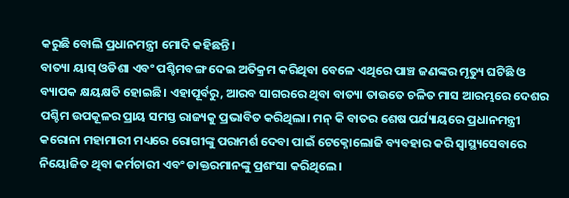କରୁଛି ବୋଲି ପ୍ରଧାନମନ୍ତ୍ରୀ ମୋଦି କହିଛନ୍ତି।
ବାତ୍ୟା ୟାସ୍ ଓଡିଶା ଏବଂ ପଶ୍ଚିମବଙ୍ଗ ଦେଇ ଅତିକ୍ରମ କରିଥିବା ବେଳେ ଏଥିରେ ପାଞ୍ଚ ଜଣଙ୍କର ମୃତ୍ୟୁ ଘଟିଛି ଓ ବ୍ୟାପକ କ୍ଷୟକ୍ଷତି ହୋଇଛି। ଏହାପୂର୍ବରୁ, ଆରବ ସାଗରରେ ଥିବା ବାତ୍ୟା ତାଉତେ ଚଳିତ ମାସ ଆରମ୍ଭରେ ଦେଶର ପଶ୍ଚିମ ଉପକୂଳର ପ୍ରାୟ ସମସ୍ତ ରାଜ୍ୟକୁ ପ୍ରଭାବିତ କରିଥିଲା। ମନ୍ କି ବାତର ଶେଷ ପର୍ଯ୍ୟାୟରେ ପ୍ରଧାନମନ୍ତ୍ରୀ କରୋନା ମହାମାରୀ ମଧ୍ୟରେ ରୋଗୀଙ୍କୁ ପରାମର୍ଶ ଦେବା ପାଇଁ ଟେକ୍ନୋଲୋଜି ବ୍ୟବହାର କରି ସ୍ୱାସ୍ଥ୍ୟସେବାରେ ନିୟୋଜିତ ଥିବା କର୍ମଚାରୀ ଏବଂ ଡାକ୍ତରମାନଙ୍କୁ ପ୍ରଶଂସା କରିଥିଲେ।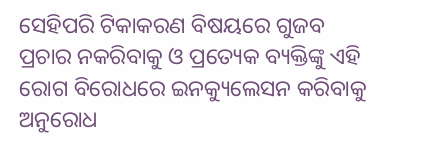ସେହିପରି ଟିକାକରଣ ବିଷୟରେ ଗୁଜବ ପ୍ରଚାର ନକରିବାକୁ ଓ ପ୍ରତ୍ୟେକ ବ୍ୟକ୍ତିଙ୍କୁ ଏହି ରୋଗ ବିରୋଧରେ ଇନକ୍ୟୁଲେସନ କରିବାକୁ ଅନୁରୋଧ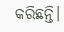କରିଛନ୍ତି।